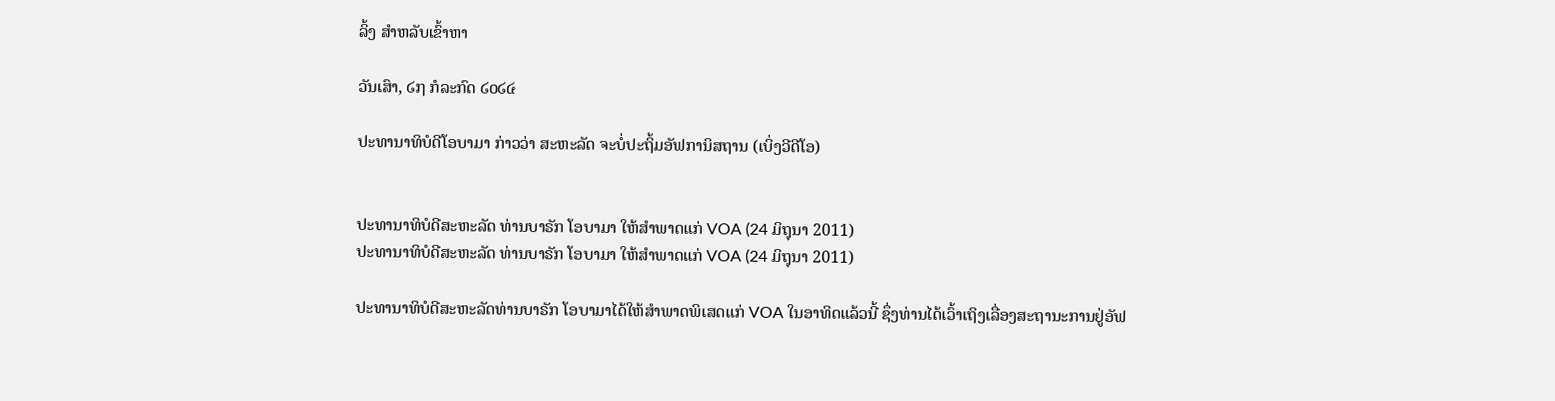ລິ້ງ ສຳຫລັບເຂົ້າຫາ

ວັນເສົາ, ໒໗ ກໍລະກົດ ໒໐໒໔

ປະທານາທິບໍດີໂອບາມາ ກ່າວວ່າ ສະຫະລັດ ຈະບໍ່ປະຖິ້ມອັຟການິສຖານ (ເບິ່ງວີດີໂອ)


ປະທານາທິບໍດີສະຫະລັດ ທ່ານບາຣັກ ໂອບາມາ ໃຫ້ສຳພາດແກ່ VOA (24 ມິຖຸນາ 2011)
ປະທານາທິບໍດີສະຫະລັດ ທ່ານບາຣັກ ໂອບາມາ ໃຫ້ສຳພາດແກ່ VOA (24 ມິຖຸນາ 2011)

ປະທານາທິບໍດີສະຫະລັດທ່ານບາຣັກ ໂອບາມາໄດ້ໃຫ້ສຳພາດພິເສດແກ່ VOA ໃນອາທິດແລ້ວນີ້ ຊຶ່ງທ່ານໄດ້ເວົ້າເຖິງເລື່ອງສະຖານະການຢູ່ອັຟ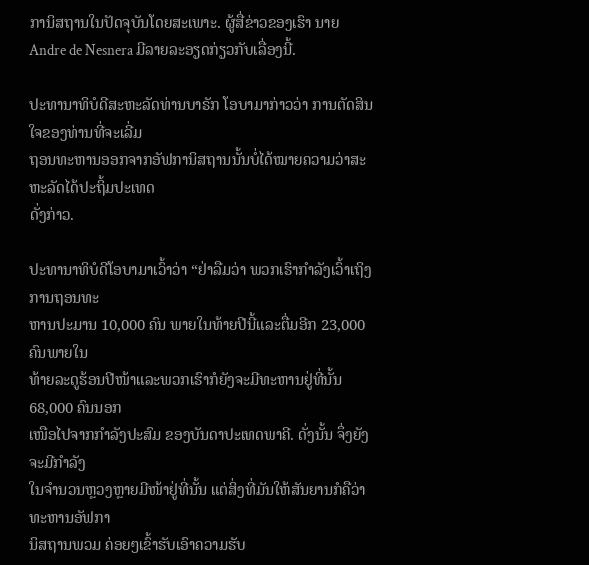ການິສຖານໃນປັດຈຸບັນໂດຍສະເພາະ. ຜູ້ສື່ຂ່າວຂອງເຮົາ ນາຍ Andre de Nesnera ມີລາຍລະອຽດກ່ຽວກັບເລື່ອງນີ້.

ປະທານາທິບໍດີສະຫະລັດທ່ານບາຣັກ ໂອບາມາກ່າວວ່າ ການຕັດສິນໃຈຂອງທ່ານທີ່ຈະເລີ່ມ
ຖອນທະຫານອອກຈາກອັຟການິສຖານນັ້ນບໍ່ໄດ້ໝາຍຄວາມວ່າສະຫະລັດໄດ້ປະຖິ້ມປະເທດ
ດັ່ງກ່າວ.

ປະທານາທິບໍດີໂອບາມາເວົ້າວ່າ “ຢ່າລືມວ່າ ພວກເຮົາກຳລັງເວົ້າເຖິງ ການຖອນທະ
ຫານປະມານ 10,000 ຄົນ ພາຍໃນທ້າຍປີນີ້ແລະຕື່ມອີກ 23,000 ຄົນພາຍໃນ
ທ້າຍລະດູຮ້ອນປີໜ້າແລະພວກເຮົາກໍຍັງຈະມີທະຫານຢູ່ທີ່ນັ້ນ 68,000 ຄົນນອກ
ເໜືອໄປຈາກກຳລັງປະສົມ ຂອງບັນດາປະເທດພາຄີ. ດັ່ງນັ້ນ ຈຶ່ງຍັງຈະມີກຳລັງ
ໃນຈຳນວນຫຼວງຫຼາຍມີໜ້າຢູ່ທີ່ນັ້ນ ແຕ່ສິ່ງທີ່ມັນໃຫ້ສັນຍານກໍຄືວ່າທະຫານອັຟກາ
ນິສຖານພວມ ຄ່ອຍໆເຂົ້າຮັບເອົາຄວາມຮັບ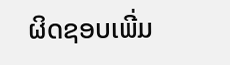ຜິດຊອບເພີ່ມ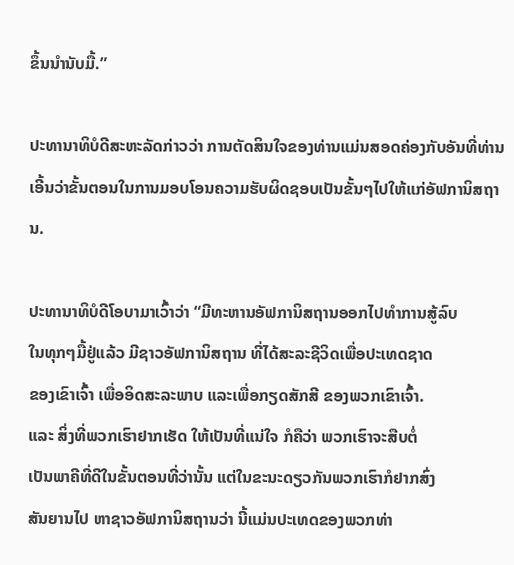ຂຶ້ນນຳນັບມື້.”

ປະທານາທິບໍດີສະຫະລັດກ່າວວ່າ ການຕັດສິນໃຈຂອງທ່ານແມ່ນສອດຄ່ອງກັບອັນທີ່ທ່ານ
ເອີ້ນວ່າຂັ້ນຕອນໃນການມອບໂອນຄວາມຮັບຜິດຊອບເປັນຂັ້ນໆໄປໃຫ້ແກ່ອັຟການິສຖານ.

ປະທານາທິບໍດີໂອບາມາເວົ້າວ່າ “ມີທະຫານອັຟການິສຖານອອກໄປທຳການສູ້ລົບ
ໃນທຸກໆມື້ຢູ່ແລ້ວ ມີຊາວອັຟການິສຖານ ທີ່ໄດ້ສະລະຊີວິດເພື່ອປະເທດຊາດ
ຂອງເຂົາເຈົ້າ ເພື່ອອິດສະລະພາບ ແລະເພື່ອກຽດສັກສີ ຂອງພວກເຂົາເຈົ້າ.
ແລະ ສິ່ງທີ່ພວກເຮົາຢາກເຮັດ ໃຫ້ເປັນທີ່ແນ່ໃຈ ກໍຄືວ່າ ພວກເຮົາຈະສືບຕໍ່
ເປັນພາຄີທີ່ດີໃນຂັ້ນຕອນທີ່ວ່ານັ້ນ ແຕ່ໃນຂະນະດຽວກັນພວກເຮົາກໍຢາກສົ່ງ
ສັນຍານໄປ ຫາຊາວອັຟການິສຖານວ່າ ນີ້ແມ່ນປະເທດຂອງພວກທ່າ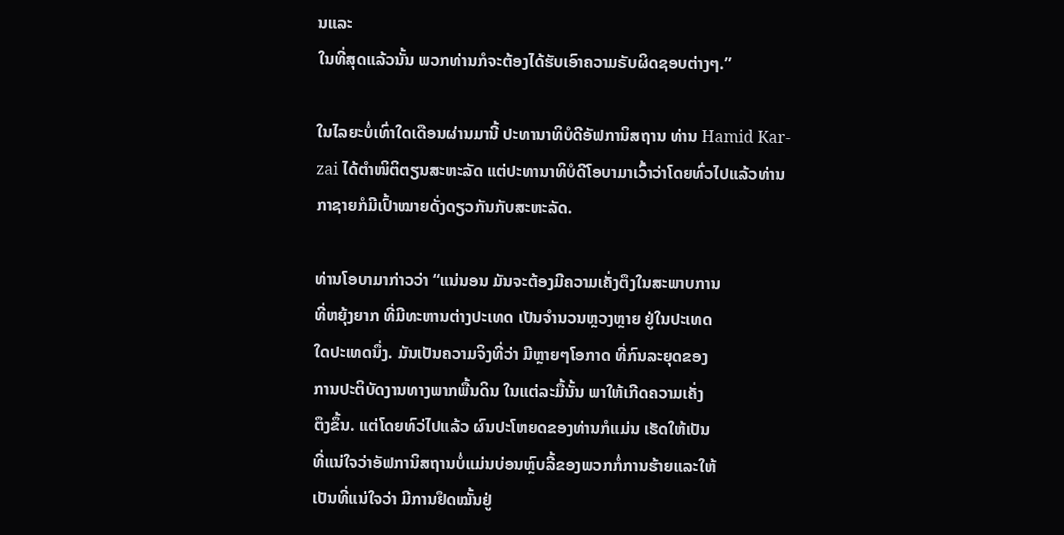ນແລະ
ໃນທີ່ສຸດແລ້ວນັ້ນ ພວກທ່ານກໍຈະຕ້ອງໄດ້ຮັບເອົາຄວາມຣັບຜິດຊອບຕ່າງໆ.”

ໃນໄລຍະບໍ່ເທົ່າໃດເດືອນຜ່ານມານີ້ ປະທານາທິບໍດີອັຟການິສຖານ ທ່ານ Hamid Kar-
zai ໄດ້ຕຳໜິຕິຕຽນສະຫະລັດ ແຕ່ປະທານາທິບໍດີໂອບາມາເວົ້າວ່າໂດຍທົ່ວໄປແລ້ວທ່ານ
ກາຊາຍກໍມີເປົ້າໝາຍດັ່ງດຽວກັນກັບສະຫະລັດ.

ທ່ານໂອບາມາກ່າວວ່າ “ແນ່ນອນ ມັນຈະຕ້ອງມີຄວາມເຄັ່ງຕຶງໃນສະພາບການ
ທີ່ຫຍຸ້ງຍາກ ທີ່ມີທະຫານຕ່າງປະເທດ ເປັນຈຳນວນຫຼວງຫຼາຍ ຢູ່ໃນປະເທດ
ໃດປະເທດນຶ່ງ. ມັນເປັນຄວາມຈິງທີ່ວ່າ ມີຫຼາຍໆໂອກາດ ທີ່ກົນລະຍຸດຂອງ
ການປະຕິບັດງານທາງພາກພື້ນດິນ ໃນແຕ່ລະມື້ນັ້ນ ພາໃຫ້ເກີດຄວາມເຄັ່ງ
ຕຶງຂຶ້ນ. ແຕ່ໂດຍທົວ່ໄປແລ້ວ ຜົນປະໂຫຍດຂອງທ່ານກໍແມ່ນ ເຮັດໃຫ້ເປັນ
ທີ່ແນ່ໃຈວ່າອັຟການິສຖານບໍ່ແມ່ນບ່ອນຫຼົບລີ້ຂອງພວກກໍ່ການຮ້າຍແລະໃຫ້
ເປັນທີ່ແນ່ໃຈວ່າ ມີການຢຶດໝັ້ນຢູ່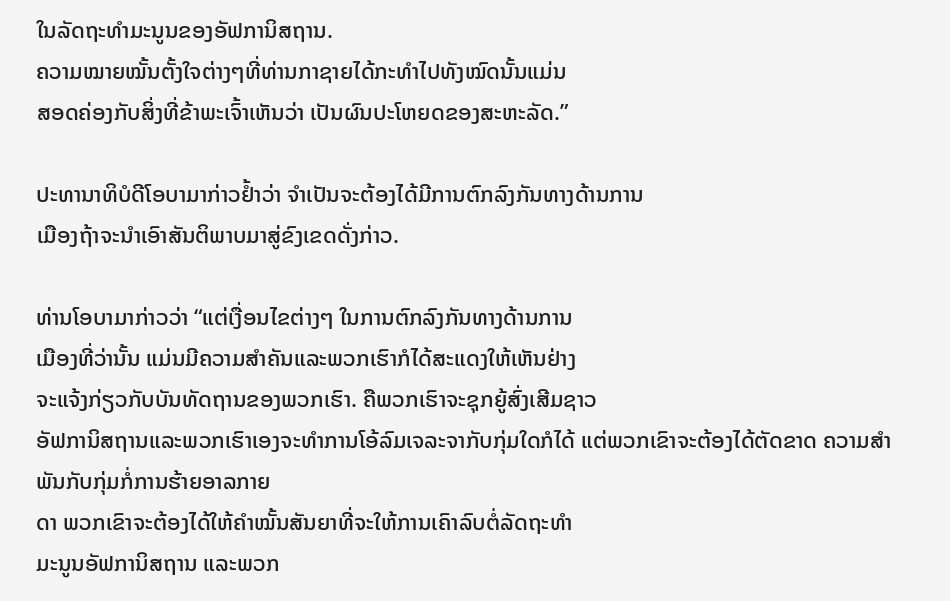ໃນລັດຖະທຳມະນູນຂອງອັຟການິສຖານ.
ຄວາມໝາຍໝັ້ນຕັ້ງໃຈຕ່າງໆທີ່ທ່ານກາຊາຍໄດ້ກະທຳໄປທັງໝົດນັ້ນແມ່ນ
ສອດຄ່ອງກັບສິ່ງທີ່ຂ້າພະເຈົ້າເຫັນວ່າ ເປັນຜົນປະໂຫຍດຂອງສະຫະລັດ.”

ປະທານາທິບໍດີໂອບາມາກ່າວຢໍ້າວ່າ ຈຳເປັນຈະຕ້ອງໄດ້ມີການຕົກລົງກັນທາງດ້ານການ
ເມືອງຖ້າຈະນໍາເອົາສັນຕິພາບມາສູ່ຂົງເຂດດັ່ງກ່າວ.

ທ່ານໂອບາມາກ່າວວ່າ “ແຕ່ເງື່ອນໄຂຕ່າງໆ ໃນການຕົກລົງກັນທາງດ້ານການ
ເມືອງທີ່ວ່ານັ້ນ ແມ່ນມີຄວາມສຳຄັນແລະພວກເຮົາກໍໄດ້ສະແດງໃຫ້ເຫັນຢ່າງ
ຈະແຈ້ງກ່ຽວກັບບັນທັດຖານຂອງພວກເຮົາ. ຄືພວກເຮົາຈະຊຸກຍູ້ສົ່ງເສີມຊາວ
ອັຟການິສຖານແລະພວກເຮົາເອງຈະທຳການໂອ້ລົມເຈລະຈາກັບກຸ່ມໃດກໍໄດ້ ແຕ່ພວກເຂົາຈະຕ້ອງໄດ້ຕັດຂາດ ຄວາມສຳພັນກັບກຸ່ມກໍ່ການຮ້າຍອາລກາຍ
ດາ ພວກເຂົາຈະຕ້ອງໄດ້ໃຫ້ຄຳໝັ້ນສັນຍາທີ່ຈະໃຫ້ການເຄົາລົບຕໍ່ລັດຖະທຳ
ມະນູນອັຟການິສຖານ ແລະພວກ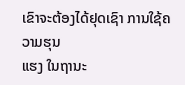ເຂົາຈະຕ້ອງໄດ້ຢຸດເຊົາ ການໃຊ້ຄວາມຮຸນ
ແຮງ ໃນຖານະ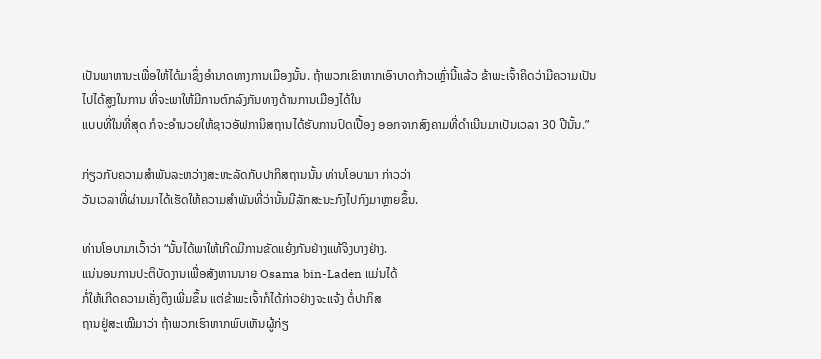ເປັນພາຫານະເພື່ອໃຫ້ໄດ້ມາຊຶ່ງອຳນາດທາງການເມືອງນັ້ນ. ຖ້າພວກເຂົາຫາກເອົາບາດກ້າວເຫຼົ່ານີ້ແລ້ວ ຂ້າພະເຈົ້າຄິດວ່າມີຄວາມເປັນ
ໄປໄດ້ສູງໃນການ ທີ່ຈະພາໃຫ້ມີການຕົກລົງກັນທາງດ້ານການເມືອງໄດ້ໃນ
ແບບທີ່ໃນທີ່ສຸດ ກໍຈະອຳນວຍໃຫ້ຊາວອັຟການິສຖານໄດ້ຮັບການປົດເປື້ອງ ອອກຈາກສົງຄາມທີ່ດຳເນີນມາເປັນເວລາ 30 ປີນັ້ນ.”

ກ່ຽວກັບຄວາມສຳພັນລະຫວ່າງສະຫະລັດກັບປາກິສຖານນັ້ນ ທ່ານໂອບາມາ ກ່າວວ່າ
ວັນເວລາທີ່ຜ່ານມາໄດ້ເຮັດໃຫ້ຄວາມສຳພັນທີ່ວ່ານັ້ນມີລັກສະນະກົງໄປກົງມາຫຼາຍຂຶ້ນ.

ທ່ານໂອບາມາເວົ້າວ່າ “ນັ້ນໄດ້ພາໃຫ້ເກີດມີການຂັດແຍ້ງກັນຢ່າງແທ້ຈິງບາງຢ່າງ.
ແນ່ນອນການປະຕິບັດງານເພື່ອສັງຫານນາຍ Osama bin-Laden ແມ່ນໄດ້
ກໍ່ໃຫ້ເກີດຄວາມເຄັ່ງຕຶງເພີ່ມຂຶ້ນ ແຕ່ຂ້າພະເຈົ້າກໍໄດ້ກ່າວຢ່າງຈະແຈ້ງ ຕໍ່ປາກິສ
ຖານຢູ່ສະເໝີມາວ່າ ຖ້າພວກເຮົາຫາກພົບເຫັນຜູ້ກ່ຽ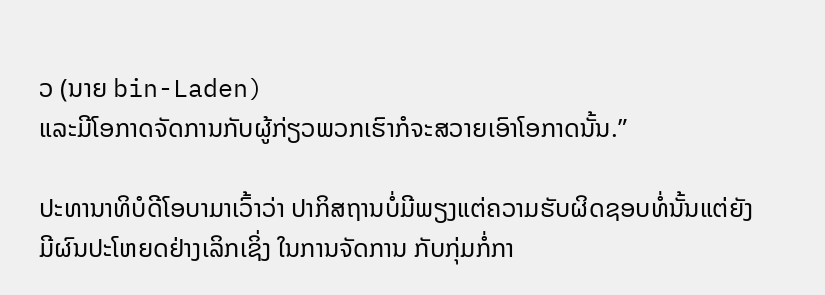ວ (ນາຍ bin-Laden)
ແລະມີໂອກາດຈັດການກັບຜູ້ກ່ຽວພວກເຮົາກໍຈະສວາຍເອົາໂອກາດນັ້ນ.”

ປະທານາທິບໍດີໂອບາມາເວົ້າວ່າ ປາກິສຖານບໍ່ມີພຽງແຕ່ຄວາມຮັບຜິດຊອບທໍ່ນັ້ນແຕ່ຍັງ
ມີຜົນປະໂຫຍດຢ່າງເລິກເຊິ່ງ ໃນການຈັດການ ກັບກຸ່ມກໍ່ກາ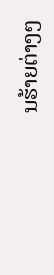ນຮ້າຍຕ່າງໆ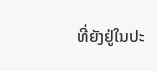ທີ່ຍັງຢູ່ໃນປະ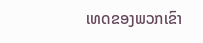ເທດຂອງພວກເຂົາ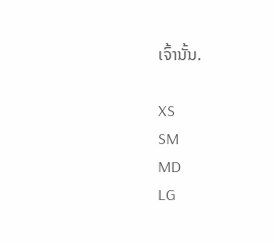ເຈົ້ານັ້ນ.

XS
SM
MD
LG